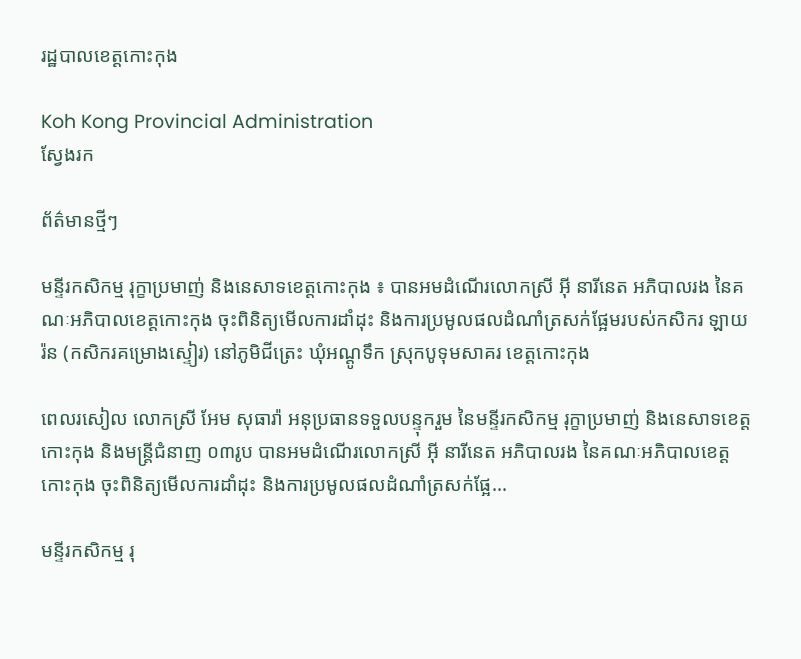រដ្ឋបាលខេត្តកោះកុង

Koh Kong Provincial Administration
ស្វែងរក

ព័ត៌មានថ្មីៗ

មន្ទីរកសិកម្ម រុក្ខាប្រមាញ់ និងនេសាទខេត្តកោះកុង ៖ បានអមដំណើរលោកស្រី អ៊ី នារីនេត អភិបាលរង នៃគណៈអភិបាលខេត្តកោះកុង ចុះពិនិត្យមើលការដាំដុះ និងការប្រមូលផលដំណាំត្រសក់ផ្អែមរបស់កសិករ ឡាយ រ៉ន (កសិករគម្រោងស្ទៀរ) នៅភូមិជីត្រេះ ឃុំអណ្តូទឹក ស្រុកបូទុមសាគរ ខេត្តកោះកុង

ពេលរសៀល លោកស្រី អែម សុធារ៉ា អនុប្រធានទទួលបន្ទុករួម នៃមន្ទីរកសិកម្ម រុក្ខាប្រមាញ់ និងនេសាទខេត្តកោះកុង និងមន្ត្រីជំនាញ ០៣រូប បានអមដំណើរលោកស្រី អ៊ី នារីនេត អភិបាលរង នៃគណៈអភិបាលខេត្តកោះកុង ចុះពិនិត្យមើលការដាំដុះ និងការប្រមូលផលដំណាំត្រសក់ផ្អែ...

មន្ទីរកសិកម្ម រុ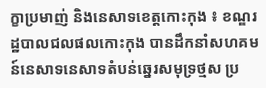ក្ខាប្រមាញ់ និងនេសាទខេត្តកោះកុង ៖ ខណ្ឌរដ្ឋបាលជលផលកោះកុង បានដឹកនាំសហគមន៍នេសាទនេសាទតំបន់ឆ្នេរសមុទ្រថ្មស ប្រ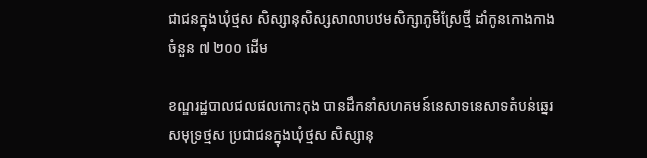ជាជនក្នុងឃុំថ្មស សិស្សានុសិស្សសាលាបឋមសិក្សាភូមិស្រែថ្មី ដាំកូនកោងកាងចំនួន ៧ ២០០ ដើម

ខណ្ឌរដ្ឋបាលជលផលកោះកុង បានដឹកនាំសហគមន៍នេសាទនេសាទតំបន់ឆ្នេរសមុទ្រថ្មស ប្រជាជនក្នុងឃុំថ្មស សិស្សានុ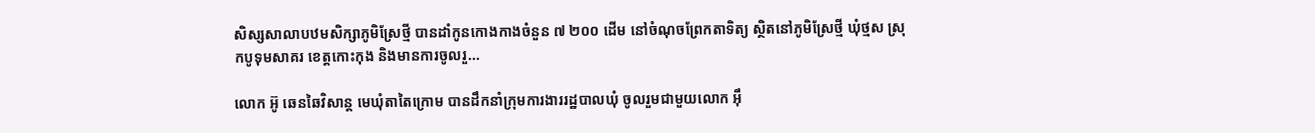សិស្សសាលាបឋមសិក្សាភូមិស្រែថ្មី បានដាំកូនកោងកាងចំនួន ៧ ២០០ ដើម នៅចំណុចព្រែកតាទិត្យ ស្ថិតនៅភូមិស្រែថ្មី ឃុំថ្មស ស្រុកបូទុមសាគរ ខេត្តកោះកុង និងមានការចូលរួ...

លោក អ៊ូ ឆេនឆៃវិសាន្ត មេឃុំតាតៃក្រោម បានដឹកនាំក្រុមការងាររដ្ឋបាលឃុំ ចូលរួមជាមួយលោក អុឹ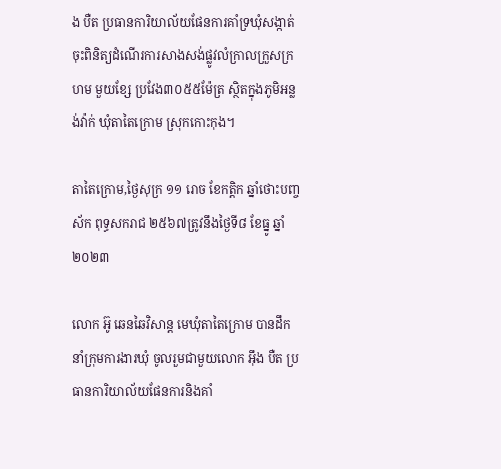ង បឺត ប្រធានការិយាល័យផែនការគាំទ្រឃុំសង្កាត់ ចុះពិនិត្យដំណើរការសាងសង់ផ្លូវលំក្រាលក្រួសក្រហម មួយខែ្ស ប្រវែង៣០៥៥ម៉ែត្រ ស្ថិតក្នុងភូមិអន្លង់វ៉ាក់ ឃុំតាតៃក្រោម ស្រុកកោះកុង។

តាតៃក្រោម,ថ្ងៃសុក្រ ១១ រោច ខែកត្តិក ឆ្នាំថោះបញ្ចស័ក ពុទ្ធសករាជ ២៥៦៧ត្រូវនឹងថ្ងៃទី៨ ខែធ្នូ ឆ្នាំ២០២៣

លោក អ៊ូ ឆេនឆៃវិសាន្ត មេឃុំតាតៃក្រោម បានដឹកនាំក្រុមការងារឃុំ ចូលរួមជាមួយលោក អ៊ឹង បឺត ប្រធានការិយាល័យផែនការនិងគាំ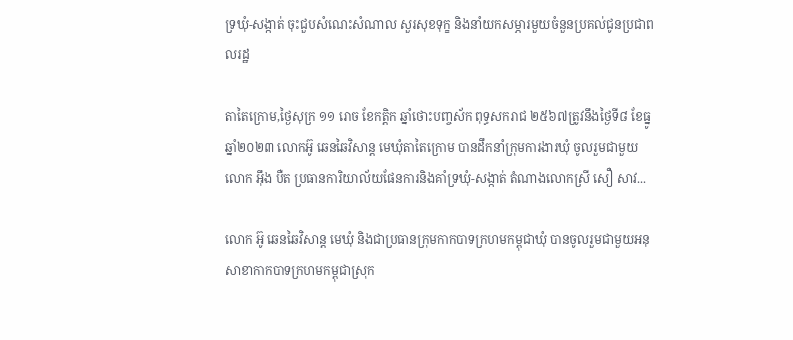ទ្រឃុំ-សង្កាត់ ចុះជួបសំណេះសំណាល សួរសុខទុក្ខ និងនាំយកសម្ភារមួយចំនួនប្រគល់ជូនប្រជាពលរដ្ឋ

តាតៃក្រោម,ថ្ងៃសុក្រ ១១ រោច ខែកត្តិក ឆ្នាំថោះបញ្ចស័ក ពុទ្ធសករាជ ២៥៦៧ត្រូវនឹងថ្ងៃទី៨ ខែធ្នូ ឆ្នាំ២០២៣ លោកអ៊ូ ឆេនឆៃវិសាន្ត មេឃុំតាតៃក្រោម បានដឹកនាំក្រុមការងារឃុំ ចូលរួមជាមួយលោក អ៊ឹង បឺត ប្រធានការិយាល័យផែនការនិងគាំទ្រឃុំ-សង្កាត់ តំណាងលោកស្រី សឿ សាវ...

លោក អ៊ូ ឆេនឆៃវិសាន្ដ មេឃុំ និងជាប្រធានក្រុមកាកបាទក្រហមកម្ពុជាឃុំ បានចូលរួមជាមួយអនុសាខាកាកបាទក្រហមកម្ពុជាស្រុក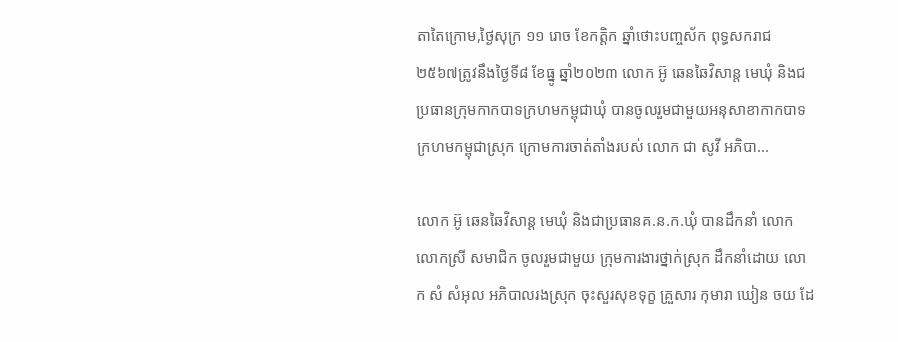តាតៃក្រោម,ថ្ងៃសុក្រ ១១ រោច ខែកត្តិក ឆ្នាំថោះបញ្ចស័ក ពុទ្ធសករាជ ២៥៦៧ត្រូវនឹងថ្ងៃទី៨ ខែធ្នូ ឆ្នាំ២០២៣ លោក អ៊ូ ឆេនឆៃវិសាន្ដ មេឃុំ និងជប្រធានក្រុមកាកបាទក្រហមកម្ពុជាឃុំ បានចូលរួមជាមួយអនុសាខាកាកបាទក្រហមកម្ពុជាស្រុក ក្រោមការចាត់តាំងរបស់ លោក ជា សូវី អភិបា...

លោក អ៊ូ ឆេនឆៃវិសាន្ដ មេឃុំ និងជាប្រធានគ.ន.ក.ឃុំ បានដឹកនាំ លោក លោកស្រី សមាជិក ចូលរួមជាមួយ ក្រុមការងារថ្នាក់ស្រុក ដឹកនាំដោយ លោក សំ សំអុល អភិបាលរងស្រុក ចុះសួរសុខទុក្ខ គ្រួសារ កុមារា ឃៀន ចយ ដែ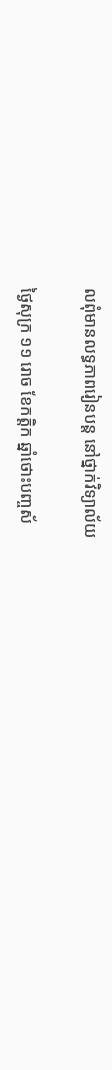លពុំមានលទ្ធភាពរៀនបន្ដ នៅថ្នាក់វិទ្យាល័យ

ថ្ងៃសុក្រ ១១ រោច ខែកត្តិក ឆ្នាំថោះបញ្ចស័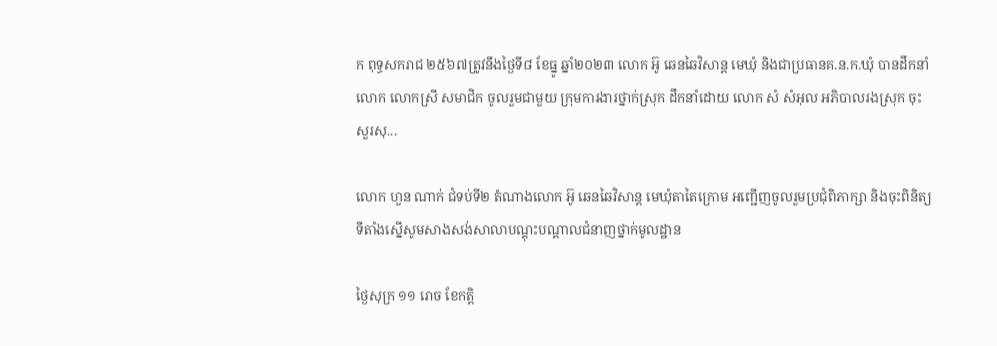ក ពុទ្ធសករាជ ២៥៦៧ត្រូវនឹងថ្ងៃទី៨ ខែធ្នូ ឆ្នាំ២០២៣ លោក អ៊ូ ឆេនឆៃវិសាន្ដ មេឃុំ និងជាប្រធានគ.ន.ក.ឃុំ បានដឹកនាំ លោក លោកស្រី សមាជិក ចូលរួមជាមួយ ក្រុមការងារថ្នាក់ស្រុក ដឹកនាំដោយ លោក សំ សំអុល អភិបាលរងស្រុក ចុះសួរសុ...

លោក ហួន ណាក់ ជំទប់ទី២ តំណាងលោក អ៊ូ ឆេនឆៃវិសាន្ត មេឃុំតាតៃក្រោម អញ្ជើញចូលរួមប្រជុំពិភាក្សា និងចុះពិនិត្យទីតាំងស្នើសូមសាងសង់សាលាបណ្តុះបណ្តាលជំនាញថ្នាក់មូលដ្ឋាន

ថ្ងៃសុក្រ ១១ រោច ខែកត្តិ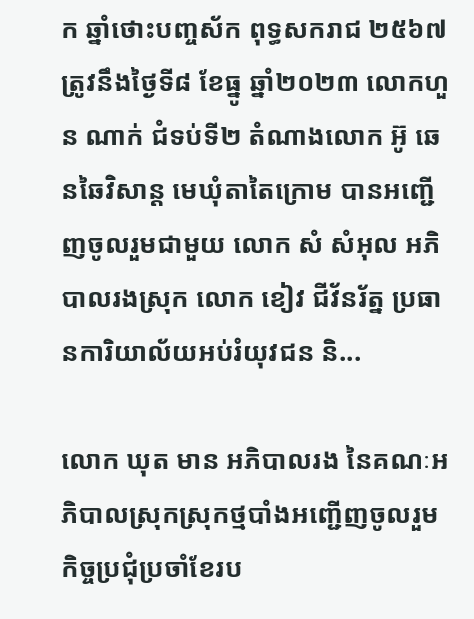ក ឆ្នាំថោះបញ្ចស័ក ពុទ្ធសករាជ ២៥៦៧ត្រូវនឹងថ្ងៃទី៨ ខែធ្នូ ឆ្នាំ២០២៣ លោកហួន ណាក់ ជំទប់ទី២ តំណាងលោក អ៊ូ ឆេនឆៃវិសាន្ត មេឃុំតាតៃក្រោម បានអញ្ជើញចូលរួមជាមួយ លោក សំ សំអុល អភិបាលរងស្រុក លោក ខៀវ ជីវ័នរ័ត្ន ប្រធានការិយាល័យអប់រំយុវជន និ...

លោក ឃុត មាន អភិបាលរង នៃគណៈអភិបាលស្រុកស្រុកថ្មបាំងអញ្ជើញចូលរួមកិច្ចប្រជុំប្រចាំខែរប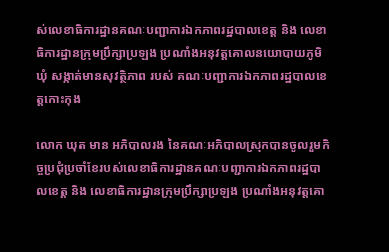ស់លេខាធិការដ្ឋានគណៈបញ្ជាការឯកភាពរដ្ឋបាលខេត្ត និង លេខាធិការដ្ឋានក្រុមប្រឹក្សាប្រឡង ប្រណាំងអនុវត្តគោលនយោបាយភូមិ ឃុំ សង្កាត់មានសុវត្ថិភាព របស់ គណៈបញ្ជាការឯកភាពរដ្ឋបាលខេត្តកោះកុង

លោក ឃុត មាន អភិបាលរង នៃគណៈអភិបាលស្រុកបានចូលរួមកិច្ចប្រជុំប្រចាំខែរបស់លេខាធិការដ្ឋានគណៈបញ្ជាការឯកភាពរដ្ឋបាលខេត្ត និង លេខាធិការដ្ឋានក្រុមប្រឹក្សាប្រឡង ប្រណាំងអនុវត្តគោ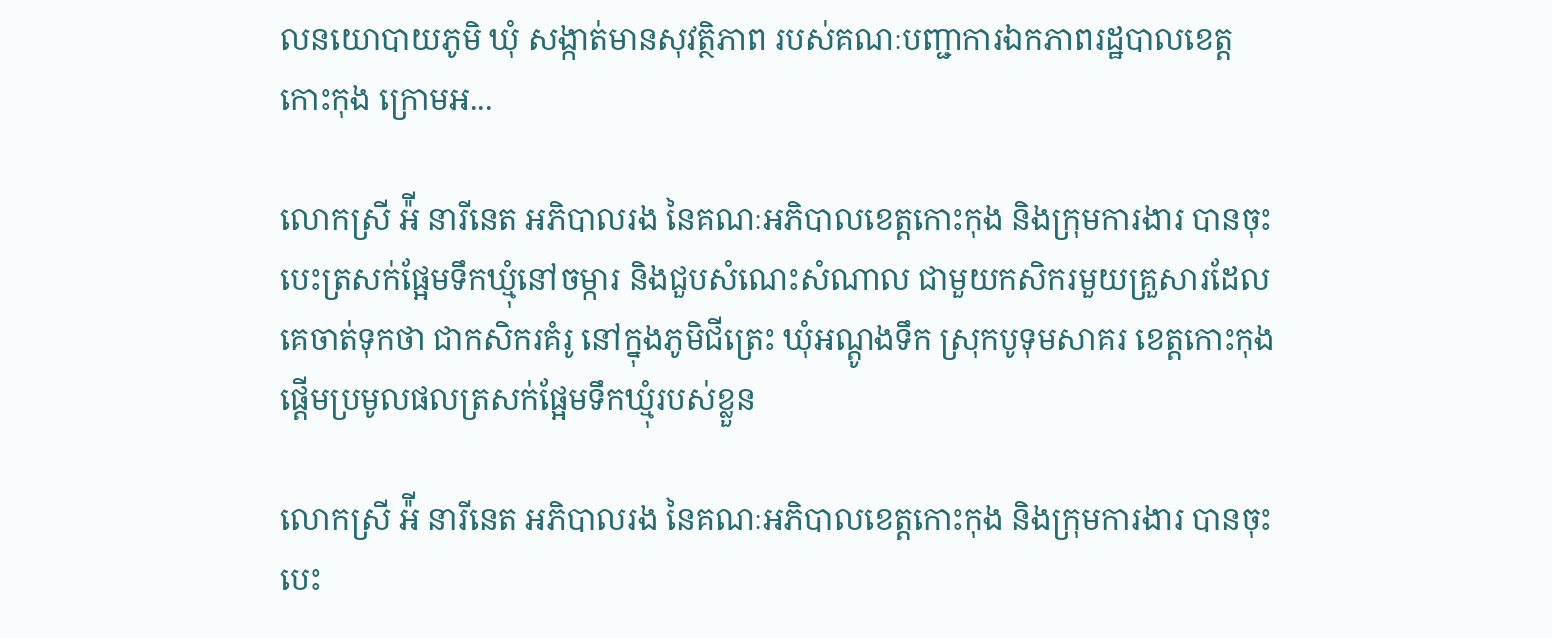លនយោបាយភូមិ ឃុំ សង្កាត់មានសុវត្ថិភាព របស់គណៈបញ្ជាការឯកភាពរដ្ឋបាលខេត្តកោះកុង ក្រោមអ...

លោកស្រី អ៉ី នារីនេត អភិបាលរង នៃគណៈអភិបាលខេត្តកោះកុង និងក្រុមការងារ បានចុះបេះត្រសក់ផ្អែមទឹកឃ្មុំនៅចម្ការ និងជួបសំណេះសំណាល ជាមួយកសិករមួយគ្រួសារដែលគេចាត់ទុកថា ជាកសិករគំរូ នៅក្នុងភូមិជីត្រេះ ឃុំអណ្តូងទឹក ស្រុកបូទុមសាគរ ខេត្តកោះកុង ផ្តើមប្រមូលផលត្រសក់ផ្អែមទឹកឃ្មុំរបស់ខ្លួន

លោកស្រី អ៉ី នារីនេត អភិបាលរង នៃគណៈអភិបាលខេត្តកោះកុង និងក្រុមការងារ បានចុះបេះ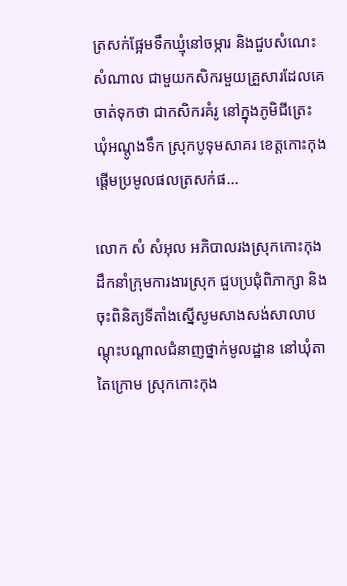ត្រសក់ផ្អែមទឹកឃ្មុំនៅចម្ការ និងជួបសំណេះសំណាល ជាមួយកសិករមួយគ្រួសារដែលគេចាត់ទុកថា ជាកសិករគំរូ នៅក្នុងភូមិជីត្រេះ ឃុំអណ្តូងទឹក ស្រុកបូទុមសាគរ ខេត្តកោះកុង ផ្តើមប្រមូលផលត្រសក់ផ...

លោក សំ សំអុល អភិបាលរងស្រុកកោះកុង ដឹកនាំក្រុមការងារស្រុក ជួបប្រជុំពិភាក្សា និងចុះពិនិត្យទីតាំងស្នើសូមសាងសង់សាលាបណ្តុះបណ្តាលជំនាញថ្នាក់មូលដ្ឋាន នៅឃុំតាតៃក្រោម ស្រុកកោះកុង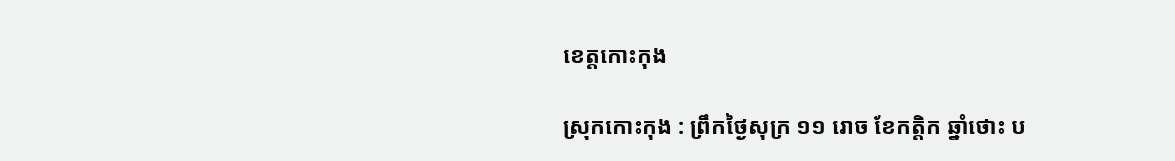ខេត្តកោះកុង

ស្រុកកោះកុង : ព្រឹកថ្ងៃសុក្រ ១១ រោច ខែកត្តិក ឆ្នាំថោះ ប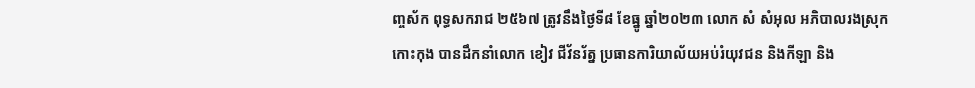ញ្ចស័ក ពុទ្ធសករាជ ២៥៦៧ ត្រូវនឹងថ្ងៃទី៨ ខែធ្នូ ឆ្នាំ២០២៣ លោក សំ សំអុល អភិបាលរងស្រុកកោះកុង បានដឹកនាំលោក ខៀវ ជីវ័នរ័ត្ន ប្រធានការិយាល័យអប់រំយុវជន និងកីឡា និង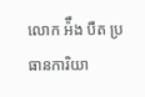លោក អ៉ឹង បឺត ប្រធានការិយា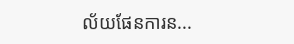ល័យផែនការន...